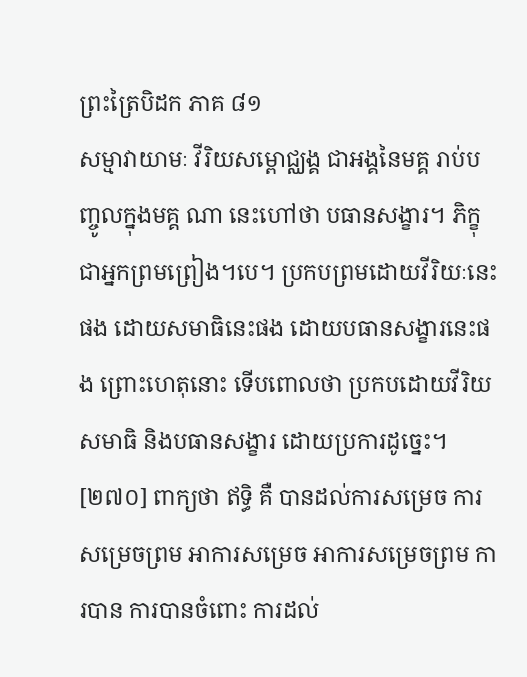ព្រះត្រៃបិដក ភាគ ៨១
សម្មាវាយាមៈ វីរិយសម្ពោជ្ឈង្គ ជាអង្គនៃមគ្គ រាប់បញ្ចូលក្នុងមគ្គ ណា នេះហៅថា បធានសង្ខារ។ ភិក្ខុជាអ្នកព្រមព្រៀង។បេ។ ប្រកបព្រមដោយវីរិយៈនេះផង ដោយសមាធិនេះផង ដោយបធានសង្ខារនេះផង ព្រោះហេតុនោះ ទើបពោលថា ប្រកបដោយវីរិយសមាធិ និងបធានសង្ខារ ដោយប្រការដូច្នេះ។
[២៧០] ពាក្យថា ឥទ្ធិ គឺ បានដល់ការសម្រេច ការសម្រេចព្រម អាការសម្រេច អាការសម្រេចព្រម ការបាន ការបានចំពោះ ការដល់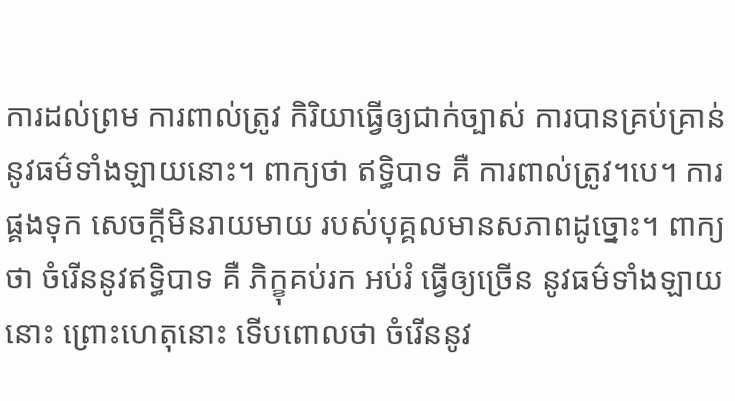ការដល់ព្រម ការពាល់ត្រូវ កិរិយាធ្វើឲ្យជាក់ច្បាស់ ការបានគ្រប់គ្រាន់ នូវធម៌ទាំងឡាយនោះ។ ពាក្យថា ឥទ្ធិបាទ គឺ ការពាល់ត្រូវ។បេ។ ការផ្គងទុក សេចក្តីមិនរាយមាយ របស់បុគ្គលមានសភាពដូច្នោះ។ ពាក្យថា ចំរើននូវឥទ្ធិបាទ គឺ ភិក្ខុគប់រក អប់រំ ធ្វើឲ្យច្រើន នូវធម៌ទាំងឡាយនោះ ព្រោះហេតុនោះ ទើបពោលថា ចំរើននូវ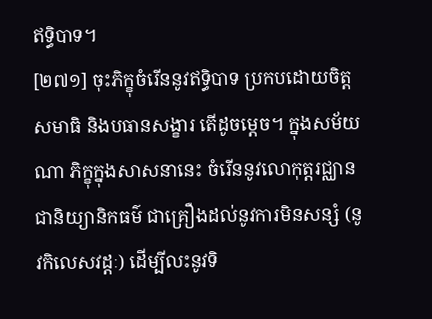ឥទ្ធិបាទ។
[២៧១] ចុះភិក្ខុចំរើននូវឥទ្ធិបាទ ប្រកបដោយចិត្តសមាធិ និងបធានសង្ខារ តើដូចម្តេច។ ក្នុងសម័យណា ភិក្ខុក្នុងសាសនានេះ ចំរើននូវលោកុត្តរជ្ឈាន ជានិយ្យានិកធម៌ ជាគ្រឿងដល់នូវការមិនសន្សំ (នូវកិលេសវដ្តៈ) ដើម្បីលះនូវទិ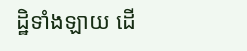ដ្ឋិទាំងឡាយ ដើ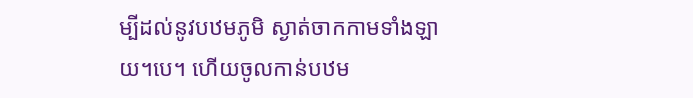ម្បីដល់នូវបឋមភូមិ ស្ងាត់ចាកកាមទាំងឡាយ។បេ។ ហើយចូលកាន់បឋម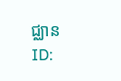ជ្ឈាន
ID: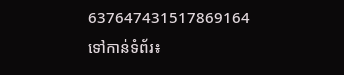637647431517869164
ទៅកាន់ទំព័រ៖